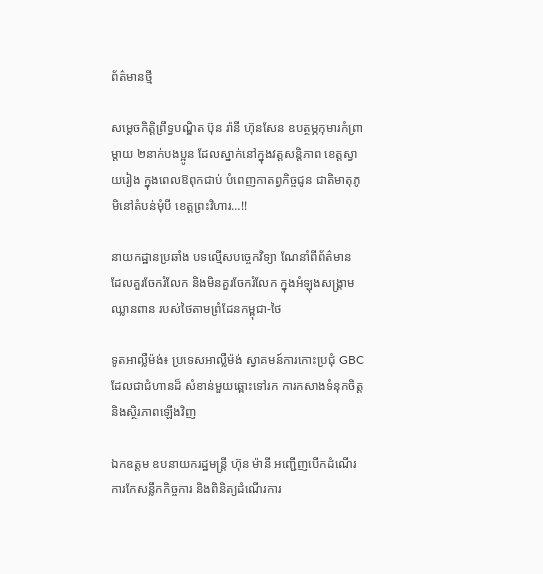ព័ត៌មានថ្មី

សម្តេចកិត្តិព្រឹទ្ធបណ្ឌិត ប៊ុន រ៉ានី ហ៊ុនសែន ឧបត្ថម្ភកុមារកំព្រាម្តាយ ២នាក់បងប្អូន ដែលស្នាក់នៅក្នុងវត្តសន្តិភាព ខេត្តស្វាយរៀង ក្នុងពេលឱពុកជាប់ បំពេញកាតព្វកិច្ចជូន ជាតិមាតុភូមិនៅតំបន់មុំបី ខេត្តព្រះវិហារ…!!

នាយកដ្ឋានប្រឆាំង បទល្មើសបច្ចេកវិទ្យា ណែនាំពីព័ត៌មាន ដែលគួរចែករំលែក និងមិនគួរចែករំលែក ក្នុងអំឡុងសង្គ្រាម ឈ្លានពាន របស់ថៃតាមព្រំដែនកម្ពុជា-ថៃ

ទូតអាល្លឺម៉ង់៖ ប្រទេសអាល្លឺម៉ង់ ស្វាគមន៍ការកោះប្រជុំ GBC ដែលជាជំហានដ៏ សំខាន់មួយឆ្ពោះទៅរក ការកសាងទំនុកចិត្ត និងស្ថិរភាពឡើងវិញ

ឯកឧត្តម ឧបនាយករដ្ឋមន្ត្រី ហ៊ុន ម៉ានី អញ្ជើញបើកដំណើរ ការកែសន្លឹកកិច្ចការ និងពិនិត្យដំណើរការ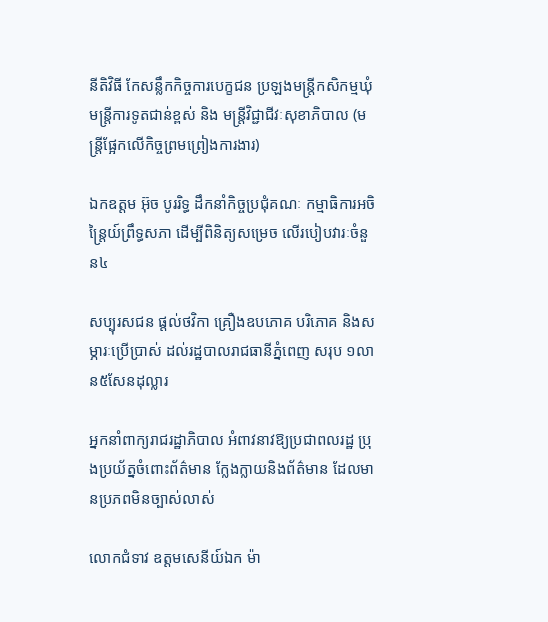នីតិវិធី កែសន្លឹកកិច្ចការបេក្ខជន ប្រឡងមន្រ្តីកសិកម្មឃុំ មន្រ្តីការទូតជាន់ខ្ពស់ និង មន្រ្តីវិជ្ជាជីវៈសុខាភិបាល (មន្រ្តីផ្អែកលើកិច្ចព្រមព្រៀងការងារ)

ឯកឧត្តម អ៊ុច បូររិទ្ធ ដឹកនាំកិច្ចប្រជុំគណៈ កម្មាធិការអចិន្ត្រៃយ៍ព្រឹទ្ធសភា ដើម្បីពិនិត្យសម្រេច លើរបៀបវារៈចំនួន៤

សប្បុរសជន ផ្តល់ថវិកា គ្រឿងឧបភោគ បរិភោគ និងសម្ភារៈប្រើប្រាស់ ដល់រដ្ឋបាលរាជធានីភ្នំពេញ សរុប ១លាន៥សែនដុល្លារ

អ្នកនាំពាក្យរាជរដ្ឋាភិបាល អំពាវនាវឱ្យប្រជាពលរដ្ឋ ប្រុងប្រយ័ត្នចំពោះព័ត៌មាន ក្លែងក្លាយនិងព័ត៌មាន ដែលមានប្រភពមិនច្បាស់លាស់

លោកជំទាវ ឧត្តមសេនីយ៍ឯក ម៉ា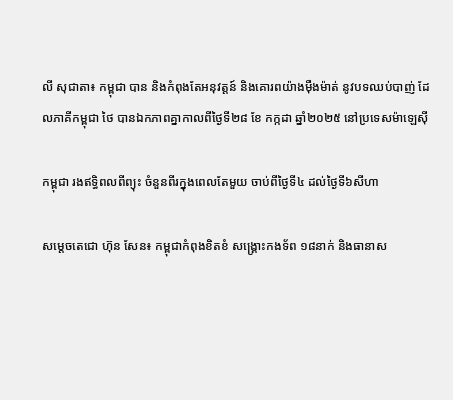លី សុជាតា៖ កម្ពុជា បាន និងកំពុងតែអនុវត្តន៍ និងគោរពយ៉ាងម៉ឺងម៉ាត់ នូវបទឈប់បាញ់ ដែលភាគីកម្ពុជា ថៃ បានឯកភាពគ្នាកាលពីថ្ងៃទី២៨ ខែ កក្កដា ឆ្នាំ២០២៥ នៅប្រទេសម៉ាឡេស៊ី

កម្ពុជា រងឥទ្ធិពលពីព្យុះ ចំនួនពីរក្នុងពេលតែមួយ ចាប់ពីថ្ងៃទី៤ ដល់ថ្ងៃទី៦សីហា

សម្តេចតេជោ ហ៊ុន សែន៖ កម្ពុជាកំពុងខិតខំ សង្រ្គោះកងទ័ព ១៨នាក់ និងធានាស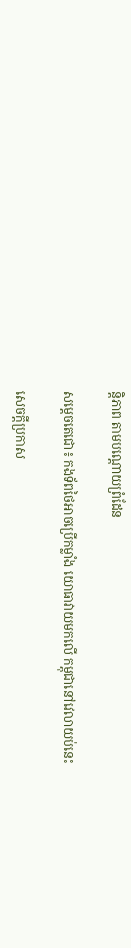ន្តិភាព តាមបណ្តោយព្រំដែន

សម្តេចតេជោ៖ កងទ័ពថៃអាចប្រើកម្លាំង យោធាវាយមកលើ កម្ពុជានៅវេលាយប់នេះ

សេចក្តីប្រកាស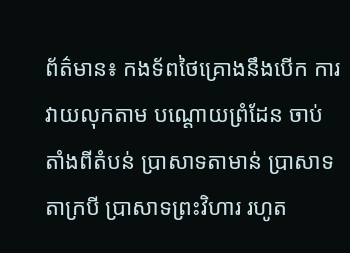ព័ត៌មាន៖ កងទ័ពថៃគ្រោងនឹងបើក ការវាយលុកតាម បណ្តោយព្រំដែន ចាប់តាំងពីតំបន់ ប្រាសាទតាមាន់ ប្រាសាទតាក្របី ប្រាសាទព្រះវិហារ រហូត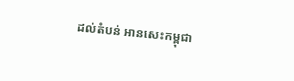ដល់តំបន់ អានសេះកម្ពុជា